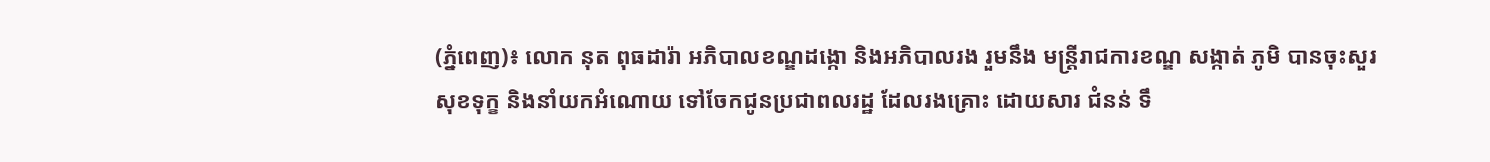(ភ្នំពេញ)៖ លោក នុត ពុធដារ៉ា អភិបាលខណ្ឌដង្កោ និងអភិបាលរង រួមនឹង មន្ត្រីរាជការខណ្ឌ សង្កាត់ ភូមិ បានចុះសួរសុខទុក្ខ និងនាំយកអំណោយ ទៅចែកជូនប្រជាពលរដ្ឋ ដែលរងគ្រោះ ដោយសារ ជំនន់ ទឹ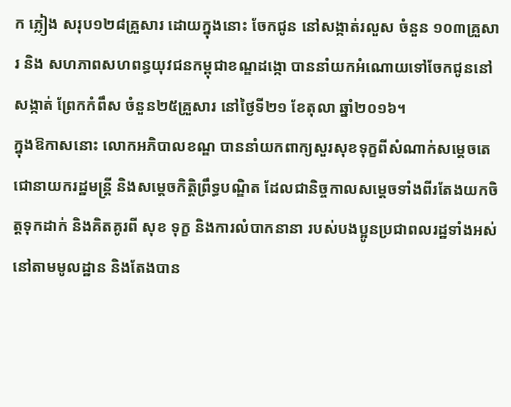ក ភ្លៀង សរុប១២៨គ្រួសារ ដោយក្នុងនោះ ចែកជូន នៅសង្កាត់រលួស ចំនួន ១០៣គ្រួសារ និង សហភាពសហពន្ធយុវជនកម្ពុជាខណ្ឌដង្កោ បាននាំយកអំណោយទៅចែកជូននៅ សង្កាត់ ព្រែកកំពឹស ចំនួន២៥គ្រួសារ នៅថ្ងៃទី២១ ខែតុលា ឆ្នាំ២០១៦។
ក្នុងឱកាសនោះ លោកអភិបាលខណ្ឌ បាននាំយកពាក្យសួរសុខទុក្ខពីសំណាក់សម្តេចតេជោនាយករដ្ឋមន្ត្រី និងសម្តេចកិត្តិព្រឹទ្ធបណ្ឌិត ដែលជានិច្ចកាលសម្តេចទាំងពីរតែងយកចិត្តទុកដាក់ និងគិតគូរពី សុខ ទុក្ខ និងការលំបាកនានា របស់បងប្អូនប្រជាពលរដ្ឋទាំងអស់ នៅតាមមូលដ្ឋាន និងតែងបាន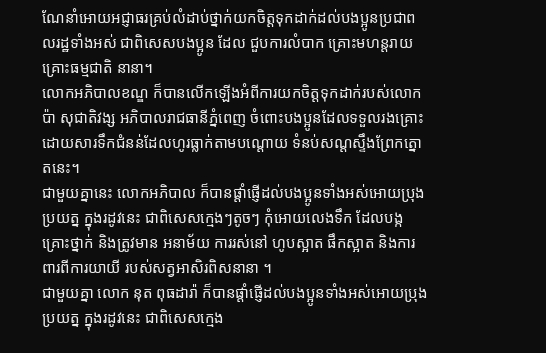ណែនាំអោយអជ្ញាធរគ្រប់លំដាប់ថ្នាក់យកចិត្តទុកដាក់ដល់បងប្អូនប្រជាពលរដ្ឋទាំងអស់ ជាពិសេសបងប្អូន ដែល ជួបការលំបាក គ្រោះមហន្តរាយ គ្រោះធម្មជាតិ នានា។
លោកអភិបាលខណ្ឌ ក៏បានលើកឡើងអំពីការយកចិត្តទុកដាក់របស់លោក ប៉ា សុជាតិវង្ស អភិបាលរាជធានីភ្នំពេញ ចំពោះបងប្អូនដែលទទួលរងគ្រោះដោយសារទឹកជំនន់ដែលហូរធ្លាក់តាមបណ្តោយ ទំនប់សណ្តស្ទឹងព្រែកត្នោតនេះ។
ជាមួយគ្នានេះ លោកអភិបាល ក៏បានផ្តាំផ្ញើដល់បងប្អូនទាំងអស់អោយប្រុងប្រយត្ន ក្នុងរដូវនេះ ជាពិសេសក្មេងៗតូចៗ កុំអោយលេងទឹក ដែលបង្កគ្រោះថ្នាក់ និងត្រូវមាន អនាម័យ ការរស់នៅ ហូបស្អាត ផឹកស្អាត និងការពារពីការយាយី របស់សត្វអាសិរពិសនានា ។
ជាមួយគ្នា លោក នុត ពុធដារ៉ា ក៏បានផ្តាំផ្ញើដល់បងប្អូនទាំងអស់អោយប្រុងប្រយត្ន ក្នុងរដូវនេះ ជាពិសេសក្មេង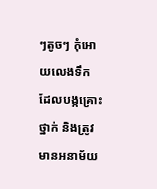ៗតូចៗ កុំអោយលេងទឹក ដែលបង្កគ្រោះថ្នាក់ និងត្រូវមានអនាម័យ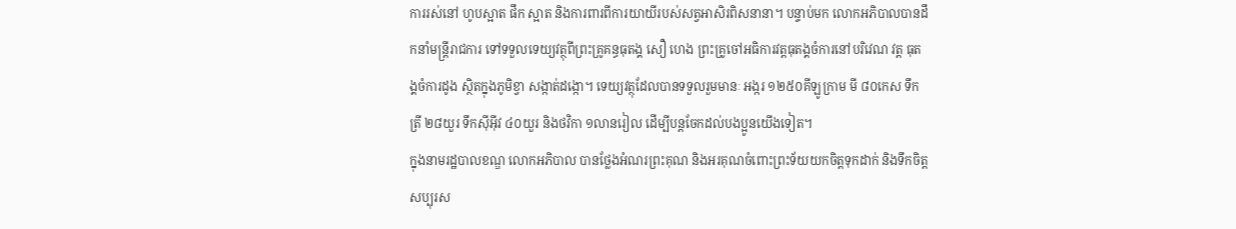ការរស់នៅ ហូបស្អាត ផឹក ស្អាត និងការពារពីការយាយីរបស់សត្វអាសិរពិសនានា។ បន្ទាប់មក លោកអភិបាលបានដឹកនាំមន្ត្រីរាជការ ទៅទទួលទេយ្យវត្ថុពីព្រះគ្រូគន្ធធុតង្គ សឿ ហេង ព្រះគ្រូចៅអធិការវត្តធុតង្គចំការនៅបរិវេណ វត្ត ធុតង្គចំការដូង ស្ថិតក្នុងភូមិខ្វា សង្កាត់ដង្កោ។ ទេយ្យវត្ថុដែលបានទទួលរួមមានៈ អង្ករ ១២៥០គីឡូក្រាម មី ៨០កេស ទឹកត្រី ២៨យួរ ទឹកស៊ីអ៊ីវ ៤០យួរ និងថវិកា ១លានរៀល ដើម្បីបន្តចែកដល់បងប្អូនយើងទៀត។
ក្នុងនាមរដ្ឋបាលខណ្ឌ លោកអភិបាល បានថ្លែងអំណរព្រះគុណ និងអរគុណចំពោះព្រះទ័យយកចិត្តទុកដាក់ និងទឹកចិត្តសប្បុរស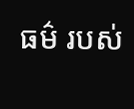ធម៌ របស់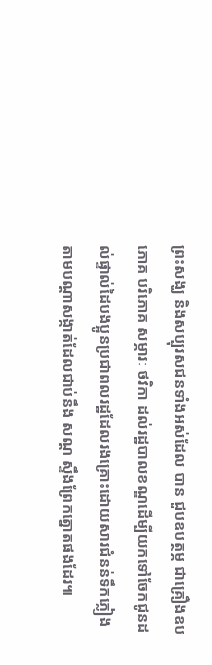ព្រះសង្ឃ និងសប្បុរសជនទាំងអស់ដែល បាន ជួបឧបត្ថម្ភ ជាគ្រឿងឧបភោគ បរិភោគ សម្ភារៈ ថវិកា ដល់រដ្ឋបាលខណ្ឌដើម្បីយកទៅចែកជូនដល់ផ្ទាល់ដៃបងប្អូនប្រជាពលរដ្ឋដែលរងគ្រោះដោយសារជំនន់ទឹកភ្លៀង តាមបណ្តាសង្កាត់ដែលជាប់នឹង សណ្ត ស្ទឹងព្រែកត្នោតផងដែរ៕